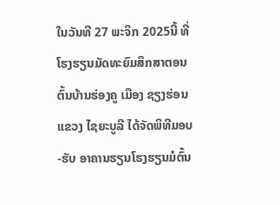ໃນວັນທີ 27 ພະຈິກ 2025ນີ້ ທີ່ໂຮງຮຽນມັດທະຍົມສຶກສາຕອນຕົ້ນບ້ານຮ່ອງຄູ ເມືອງ ຊຽງຮ່ອນ ແຂວງ ໄຊຍະບູລີ ໄດ້ຈັດພິທີມອບ-ຮັບ ອາຄານຮຽນໂຮງຮຽນມໍຕົ້ນ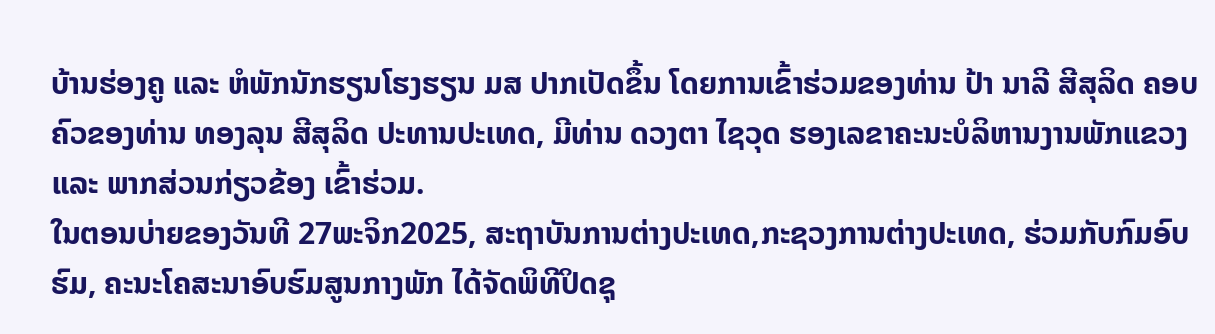ບ້ານຮ່ອງຄູ ແລະ ຫໍພັກນັກຮຽນໂຮງຮຽນ ມສ ປາກເປັດຂຶ້ນ ໂດຍການເຂົ້າຮ່ວມຂອງທ່ານ ປ້າ ນາລີ ສີສຸລິດ ຄອບຄົວຂອງທ່ານ ທອງລຸນ ສີສຸລິດ ປະທານປະເທດ, ມີທ່ານ ດວງຕາ ໄຊວຸດ ຮອງເລຂາຄະນະບໍລິຫານງານພັກແຂວງ ແລະ ພາກສ່ວນກ່ຽວຂ້ອງ ເຂົ້າຮ່ວມ.
ໃນຕອນບ່າຍຂອງວັນທີ 27ພະຈິກ2025, ສະຖາບັນການຕ່າງປະເທດ,ກະຊວງການຕ່າງປະເທດ, ຮ່ວມກັບກົມອົບຮົມ, ຄະນະໂຄສະນາອົບຮົມສູນກາງພັກ ໄດ້ຈັດພິທີປິດຊຸ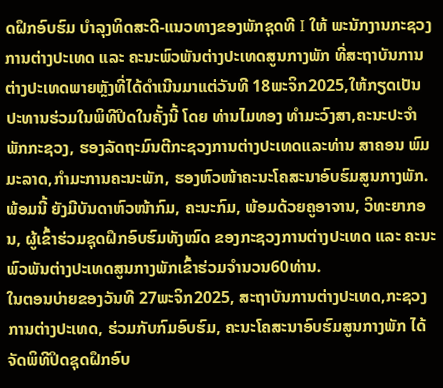ດຝຶກອົບຮົມ ບໍາລຸງທິດສະດີ-ແນວທາງຂອງພັກຊຸດທີ I ໃຫ້ ພະນັກງານກະຊວງການຕ່າງປະເທດ ແລະ ຄະນະພົວພັນຕ່າງປະເທດສູນກາງພັກ ທີ່ສະຖາບັນການຕ່າງປະເທດພາຍຫຼັງທີ່ໄດ້ດຳເນີນມາແຕ່ວັນທີ 18ພະຈິກ2025,ໃຫ້ກຽດເປັນປະທານຮ່ວມໃນພິທີປິດໃນຄັ້ງນີ້ ໂດຍ ທ່ານໄມທອງ ທໍາມະວົງສາ,ຄະນະປະຈໍາພັກກະຊວງ, ຮອງລັດຖະມົນຕີກະຊວງການຕ່າງປະເທດແລະທ່ານ ສາຄອນ ພົມມະລາດ,ກໍາມະການຄະນະພັກ, ຮອງຫົວໜ້າຄະນະໂຄສະນາອົບຮົມສູນກາງພັກ. ພ້ອມນີ້ ຍັງມີບັນດາຫົວໜ້າກົມ, ຄະນະກົມ, ພ້ອມດ້ວຍຄູອາຈານ, ວິທະຍາກອນ, ຜູ້ເຂົ້າຮ່ວມຊຸດຝຶກອົບຮົມທັງໝົດ ຂອງກະຊວງການຕ່າງປະເທດ ແລະ ຄະນະພົວພັນຕ່າງປະເທດສູນກາງພັກເຂົ້າຮ່ວມຈໍານວນ60ທ່ານ.
ໃນຕອນບ່າຍຂອງວັນທີ 27ພະຈິກ2025, ສະຖາບັນການຕ່າງປະເທດ,ກະຊວງການຕ່າງປະເທດ, ຮ່ວມກັບກົມອົບຮົມ, ຄະນະໂຄສະນາອົບຮົມສູນກາງພັກ ໄດ້ຈັດພິທີປິດຊຸດຝຶກອົບ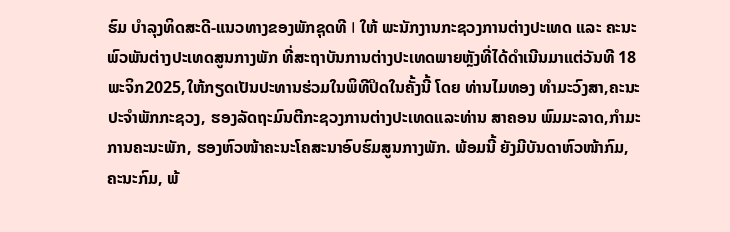ຮົມ ບໍາລຸງທິດສະດີ-ແນວທາງຂອງພັກຊຸດທີ I ໃຫ້ ພະນັກງານກະຊວງການຕ່າງປະເທດ ແລະ ຄະນະພົວພັນຕ່າງປະເທດສູນກາງພັກ ທີ່ສະຖາບັນການຕ່າງປະເທດພາຍຫຼັງທີ່ໄດ້ດຳເນີນມາແຕ່ວັນທີ 18ພະຈິກ2025,ໃຫ້ກຽດເປັນປະທານຮ່ວມໃນພິທີປິດໃນຄັ້ງນີ້ ໂດຍ ທ່ານໄມທອງ ທໍາມະວົງສາ,ຄະນະປະຈໍາພັກກະຊວງ, ຮອງລັດຖະມົນຕີກະຊວງການຕ່າງປະເທດແລະທ່ານ ສາຄອນ ພົມມະລາດ,ກໍາມະການຄະນະພັກ, ຮອງຫົວໜ້າຄະນະໂຄສະນາອົບຮົມສູນກາງພັກ. ພ້ອມນີ້ ຍັງມີບັນດາຫົວໜ້າກົມ, ຄະນະກົມ, ພ້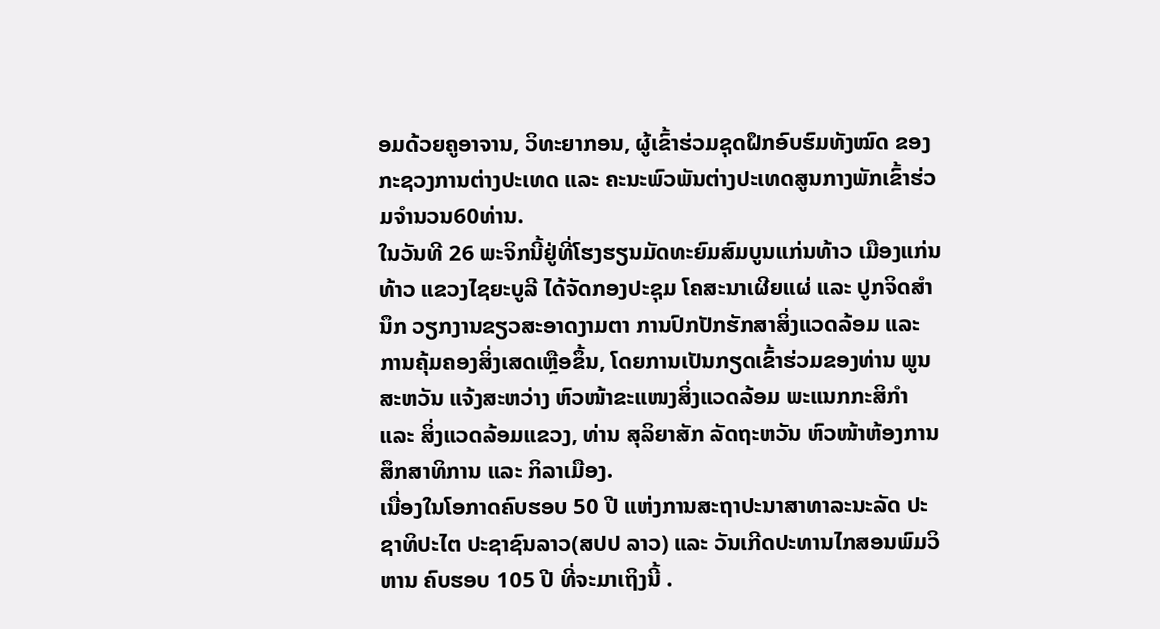ອມດ້ວຍຄູອາຈານ, ວິທະຍາກອນ, ຜູ້ເຂົ້າຮ່ວມຊຸດຝຶກອົບຮົມທັງໝົດ ຂອງກະຊວງການຕ່າງປະເທດ ແລະ ຄະນະພົວພັນຕ່າງປະເທດສູນກາງພັກເຂົ້າຮ່ວມຈໍານວນ60ທ່ານ.
ໃນວັນທີ 26 ພະຈິກນີ້ຢູ່ທີ່ໂຮງຮຽນມັດທະຍົມສົມບູນແກ່ນທ້າວ ເມືອງແກ່ນທ້າວ ແຂວງໄຊຍະບູລີ ໄດ້ຈັດກອງປະຊຸມ ໂຄສະນາເຜີຍແຜ່ ແລະ ປູກຈິດສໍານຶກ ວຽກງານຂຽວສະອາດງາມຕາ ການປົກປັກຮັກສາສິ່ງແວດລ້ອມ ແລະ ການຄຸ້ມຄອງສິ່ງເສດເຫຼືອຂຶ້ນ, ໂດຍການເປັນກຽດເຂົ້າຮ່ວມຂອງທ່ານ ພູນສະຫວັນ ແຈ້ງສະຫວ່າງ ຫົວໜ້າຂະແໜງສິ່ງແວດລ້ອມ ພະແນກກະສິກໍາ ແລະ ສິ່ງແວດລ້ອມແຂວງ, ທ່ານ ສຸລິຍາສັກ ລັດຖະຫວັນ ຫົວໜ້າຫ້ອງການສຶກສາທິການ ແລະ ກິລາເມືອງ.
ເນື່ອງໃນໂອກາດຄົບຮອບ 50 ປີ ແຫ່ງການສະຖາປະນາສາທາລະນະລັດ ປະຊາທິປະໄຕ ປະຊາຊົນລາວ(ສປປ ລາວ) ແລະ ວັນເກີດປະທານໄກສອນພົມວິຫານ ຄົບຮອບ 105 ປີ ທີ່ຈະມາເຖິງນີ້ .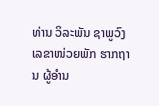ທ່ານ ວິລະພັນ ຊາພູວົງ ເລຂາໜ່ວຍພັກ ຮາກຖານ ຜູ້ອໍານ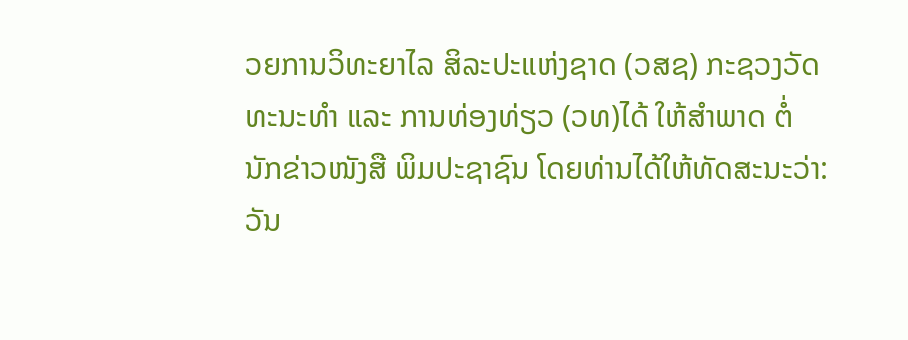ວຍການວິທະຍາໄລ ສິລະປະແຫ່ງຊາດ (ວສຊ) ກະຊວງວັດທະນະທໍາ ແລະ ການທ່ອງທ່ຽວ (ວທ)ໄດ້ ໃຫ້ສໍາພາດ ຕໍ່ນັກຂ່າວໜັງສື ພິມປະຊາຊົນ ໂດຍທ່ານໄດ້ໃຫ້ທັດສະນະວ່າ: ວັນ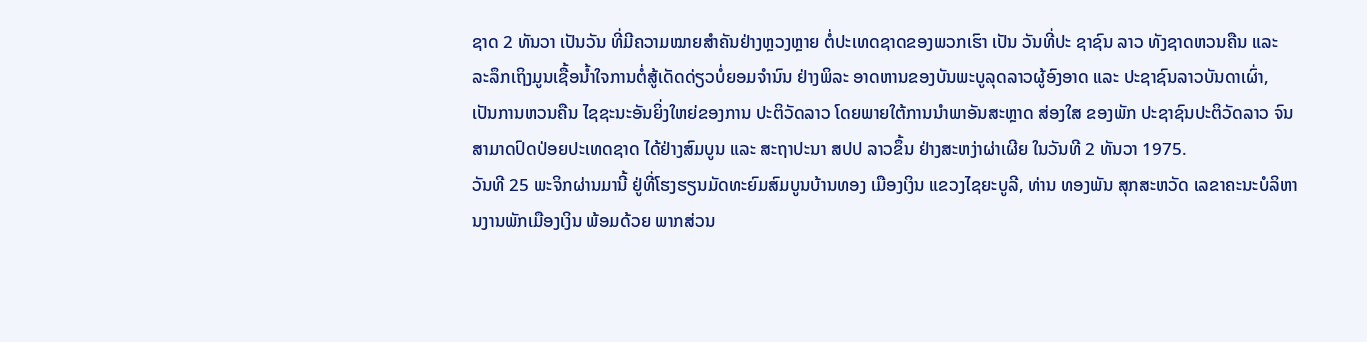ຊາດ 2 ທັນວາ ເປັນວັນ ທີ່ມີຄວາມໝາຍສຳຄັນຢ່າງຫຼວງຫຼາຍ ຕໍ່ປະເທດຊາດຂອງພວກເຮົາ ເປັນ ວັນທີ່ປະ ຊາຊົນ ລາວ ທັງຊາດຫວນຄືນ ແລະ ລະລຶກເຖິງມູນເຊື້ອນໍ້າໃຈການຕໍ່ສູ້ເດັດດ່ຽວບໍ່ຍອມຈໍານົນ ຢ່າງພິລະ ອາດຫານຂອງບັນພະບູລຸດລາວຜູ້ອົງອາດ ແລະ ປະຊາຊົນລາວບັນດາເຜົ່າ, ເປັນການຫວນຄືນ ໄຊຊະນະອັນຍິ່ງໃຫຍ່ຂອງການ ປະຕິວັດລາວ ໂດຍພາຍໃຕ້ການນໍາພາອັນສະຫຼາດ ສ່ອງໃສ ຂອງພັກ ປະຊາຊົນປະຕິວັດລາວ ຈົນສາມາດປົດປ່ອຍປະເທດຊາດ ໄດ້ຢ່າງສົມບູນ ແລະ ສະຖາປະນາ ສປປ ລາວຂຶ້ນ ຢ່າງສະຫງ່າຜ່າເຜີຍ ໃນວັນທີ 2 ທັນວາ 1975.
ວັນທີ 25 ພະຈິກຜ່ານມານີ້ ຢູ່ທີ່ໂຮງຮຽນມັດທະຍົມສົມບູນບ້ານທອງ ເມືອງເງິນ ແຂວງໄຊຍະບູລີ, ທ່ານ ທອງພັນ ສຸກສະຫວັດ ເລຂາຄະນະບໍລິຫານງານພັກເມືອງເງິນ ພ້ອມດ້ວຍ ພາກສ່ວນ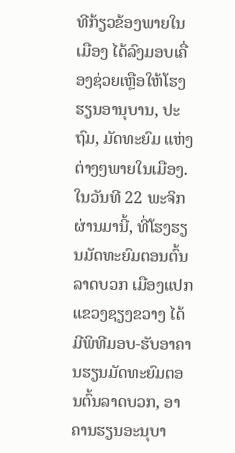ທີກ້ຽວຂ້ອງພາຍໃນເມືອງ ໄດ້ລົງມອບເຄື່ອງຊ່ວຍເຫຼືອໃຫ້ໂຮງຮຽນອານຸບານ, ປະຖົມ, ມັດທະຍົມ ແຫ່ງຕ່າງໆພາຍໃນເມືອງ.
ໃນວັນທີ 22 ພະຈິກຜ່ານມານີ້, ທີ່ໂຮງຮຽນມັດທະຍົມຕອນຕົ້ນລາດບວກ ເມືອງແປກ ແຂວງຊຽງຂວາງ ໄດ້ມີພິທີມອບ-ຮັບອາຄານຮຽນມັດທະຍົມຕອນຕົ້ນລາດບວກ, ອາຄານຮຽນອະນຸບາ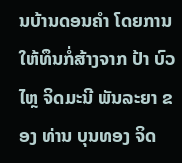ນບ້ານດອນຄຳ ໂດຍການໃຫ້ທຶນກໍ່ສ້າງຈາກ ປ້າ ບົວໄຫຼ ຈິດມະນີ ພັນລະຍາ ຂອງ ທ່ານ ບຸນທອງ ຈິດ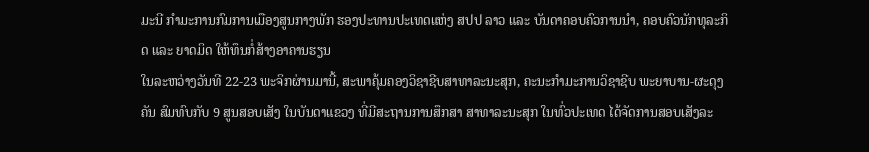ມະນີ ກຳມະການກົມການເມືອງສູນກາງພັກ ຮອງປະທານປະເທດແຫ່ງ ສປປ ລາວ ແລະ ບັນດາຄອບຄົວການນຳ, ຄອບຄົວນັກທຸລະກິດ ແລະ ຍາດມິດ ໃຫ້ທຶນກໍ່ສ້າງອາຄານຮຽນ
ໃນລະຫວ່າງວັນທີ 22-23 ພະຈິກຜ່ານມານີ້, ສະພາຄຸ້ມຄອງວິຊາຊີບສາທາລະນະສຸກ, ຄະນະກໍາມະການວິຊາຊີບ ພະຍາບານ-ຜະດຸງຄັນ ສົມທົບກັບ 9 ສູນສອບເສັງ ໃນບັນດາແຂວງ ທີ່ມີສະຖານການສຶກສາ ສາທາລະນະສຸກ ໃນທົ່ວປະເທດ ໄດ້ຈັດການສອບເສັງລະ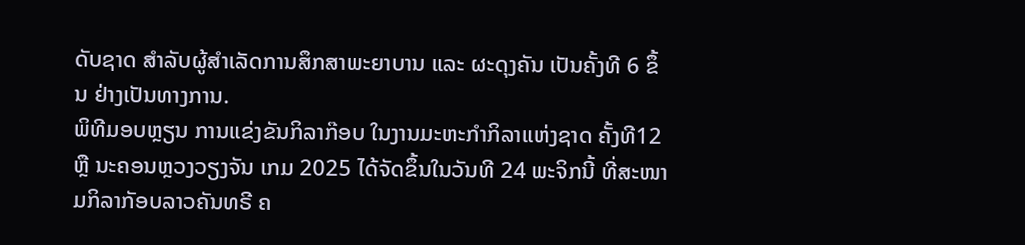ດັບຊາດ ສໍາລັບຜູ້ສໍາເລັດການສຶກສາພະຍາບານ ແລະ ຜະດຸງຄັນ ເປັນຄັ້ງທີ 6 ຂຶ້ນ ຢ່າງເປັນທາງການ.
ພິທີມອບຫຼຽນ ການແຂ່ງຂັນກິລາກ໊ອບ ໃນງານມະຫະກຳກິລາແຫ່ງຊາດ ຄັ້ງທີ12 ຫຼື ນະຄອນຫຼວງວຽງຈັນ ເກມ 2025 ໄດ້ຈັດຂຶ້ນໃນວັນທີ 24 ພະຈິກນີ້ ທີ່ສະໜາມກິລາກັອບລາວຄັນທຣີ ຄ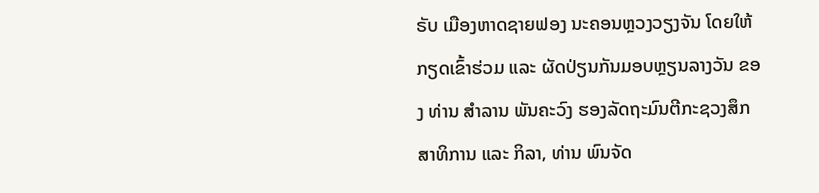ຣັບ ເມືອງຫາດຊາຍຟອງ ນະຄອນຫຼວງວຽງຈັນ ໂດຍໃຫ້ກຽດເຂົ້າຮ່ວມ ແລະ ຜັດປ່ຽນກັນມອບຫຼຽນລາງວັນ ຂອງ ທ່ານ ສຳລານ ພັນຄະວົງ ຮອງລັດຖະມົນຕີກະຊວງສຶກສາທິການ ແລະ ກິລາ, ທ່ານ ພົນຈັດ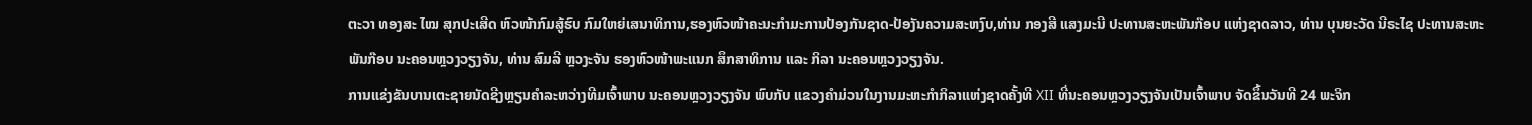ຕະວາ ທອງສະ ໄໝ ສຸກປະເສີດ ຫົວໜ້າກົມສູ້ຮົບ ກົມໃຫຍ່ເສນາທິການ,ຮອງຫົວໜ້າຄະນະກຳມະການປ້ອງກັນຊາດ-ປ້ອງັນຄວາມສະຫງົບ,ທ່ານ ກອງສີ ແສງມະນີ ປະທານສະຫະພັນກ໊ອບ ແຫ່ງຊາດລາວ, ທ່ານ ບຸນຍະວັດ ນີຣະໄຊ ປະທານສະຫະພັນກ໊ອບ ນະຄອນຫຼວງວຽງຈັນ, ທ່ານ ສົມລີ ຫຼວງະຈັນ ຮອງຫົວໜ້າພະແນກ ສຶກສາທິການ ແລະ ກິລາ ນະຄອນຫຼວງວຽງຈັນ.
ການແຂ່ງຂັນບານເຕະຊາຍນັດຊີງຫຼຽນຄໍາລະຫວ່າງທີມເຈົ້າພາບ ນະຄອນຫຼວງວຽງຈັນ ພົບກັບ ແຂວງຄຳມ່ວນໃນງານມະຫະກຳກິລາແຫ່ງຊາດຄັ້ງທີ XII ທີ່ນະຄອນຫຼວງວຽງຈັນເປັນເຈົ້າພາບ ຈັດຂຶ້ນວັນທີ 24 ພະຈິກ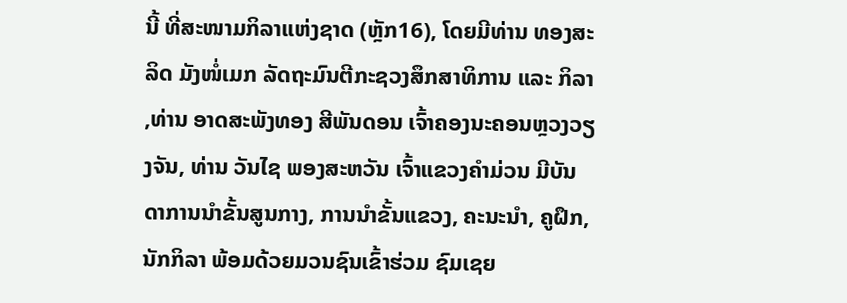ນີ້ ທີ່ສະໜາມກິລາແຫ່ງຊາດ (ຫຼັກ16), ໂດຍມີທ່ານ ທອງສະລິດ ມັງໜໍ່ເມກ ລັດຖະມົນຕີກະຊວງສຶກສາທິການ ແລະ ກິລາ ,ທ່ານ ອາດສະພັງທອງ ສີພັນດອນ ເຈົ້າຄອງນະຄອນຫຼວງວຽງຈັນ, ທ່ານ ວັນໄຊ ພອງສະຫວັນ ເຈົ້າແຂວງຄຳມ່ວນ ມີບັນດາການນຳຂັ້ນສູນກາງ, ການນໍາຂັ້ນແຂວງ, ຄະນະນໍາ, ຄູຝຶກ, ນັກກິລາ ພ້ອມດ້ວຍມວນຊົນເຂົ້າຮ່ວມ ຊົມເຊຍ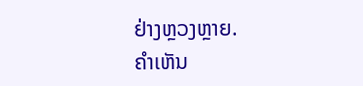ຢ່າງຫຼວງຫຼາຍ.
ຄໍາເຫັນ